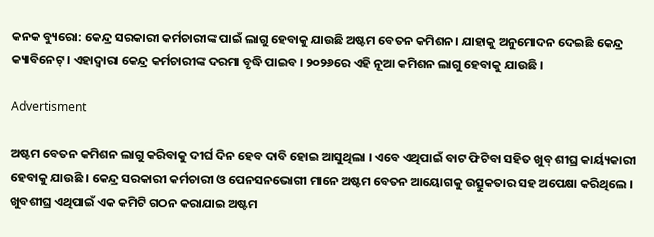କନକ ବ୍ୟୁରୋ: କେନ୍ଦ୍ର ସରକାରୀ କର୍ମଚାରୀଙ୍କ ପାଇଁ ଲାଗୁ ହେବାକୁ ଯାଉଛି ଅଷ୍ଟମ ବେତନ କମିଶନ। ଯାହାକୁ ଅନୁମୋଦନ ଦେଇଛି କେନ୍ଦ୍ର କ୍ୟାବିନେଟ୍‌ । ଏହାଦ୍ବାରା କେନ୍ଦ୍ର କର୍ମଚାରୀଙ୍କ ଦରମା ବୃଦ୍ଧି ପାଇବ । ୨୦୨୬ରେ ଏହି ନୂଆ କମିଶନ ଲାଗୁ ହେବାକୁ ଯାଉଛି ।

Advertisment

ଅଷ୍ଟମ ବେତନ କମିଶନ ଲାଗୁ କରିବାକୁ ଦୀର୍ଘ ଦିନ ହେବ ଦାବି ହୋଇ ଆସୁଥିଲା । ଏବେ ଏଥିପାଇଁ ବାଟ ଫିଟିବା ସହିତ ଖୁବ୍ ଶୀଘ୍ର କାର୍ୟ୍ୟକାରୀ ହେବାକୁ ଯାଉଛି । କେନ୍ଦ୍ର ସରକାରୀ କର୍ମଚାରୀ ଓ ପେନସନଭୋଗୀ ମାନେ ଅଷ୍ଟମ ବେତନ ଆୟୋଗକୁ ଉତ୍ସୁକତାର ସହ ଅପେକ୍ଷା କରିଥିଲେ । ଖୁବଶୀଘ୍ର ଏଥିପାଇଁ ଏକ କମିଟି ଗଠନ କରାଯାଇ ଅଷ୍ଟମ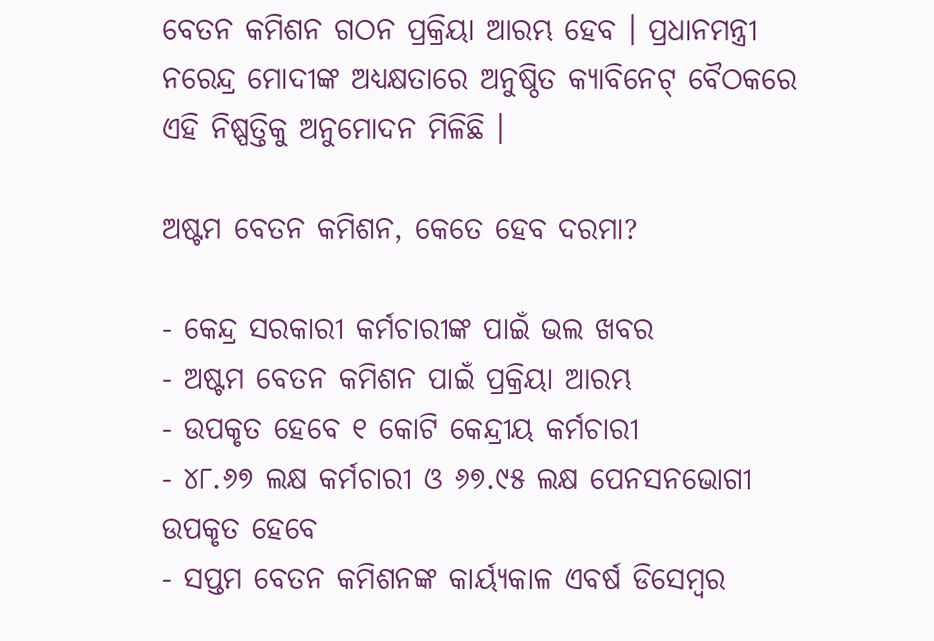ବେତନ କମିଶନ ଗଠନ ପ୍ରକ୍ରିୟା ଆରମ୍ଭ ହେବ । ପ୍ରଧାନମନ୍ତ୍ରୀ ନରେନ୍ଦ୍ର ମୋଦୀଙ୍କ ଅଧ୍ୟକ୍ଷତାରେ ଅନୁଷ୍ଠିତ କ୍ୟାବିନେଟ୍ ବୈଠକରେ ଏହି ନିଷ୍ପତ୍ତିକୁ ଅନୁମୋଦନ ମିଳିଛି ।

ଅଷ୍ଟମ ବେତନ କମିଶନ, କେତେ ହେବ ଦରମା?

- କେନ୍ଦ୍ର ସରକାରୀ କର୍ମଚାରୀଙ୍କ ପାଇଁ ଭଲ ଖବର
- ଅଷ୍ଟମ ବେତନ କମିଶନ ପାଇଁ ପ୍ରକ୍ରିୟା ଆରମ୍ଭ
- ଉପକୃତ ହେବେ ୧ କୋଟି କେନ୍ଦ୍ରୀୟ କର୍ମଚାରୀ
- ୪୮.୬୭ ଲକ୍ଷ କର୍ମଚାରୀ ଓ ୬୭.୯୫ ଲକ୍ଷ ପେନସନଭୋଗୀ ଉପକୃତ ହେବେ
- ସପ୍ତମ ବେତନ କମିଶନଙ୍କ କାର୍ୟ୍ୟକାଳ ଏବର୍ଷ ଡିସେମ୍ବର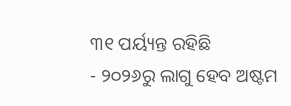୩୧ ପର୍ୟ୍ୟନ୍ତ ରହିଛି
- ୨୦୨୬ରୁ ଲାଗୁ ହେବ ଅଷ୍ଟମ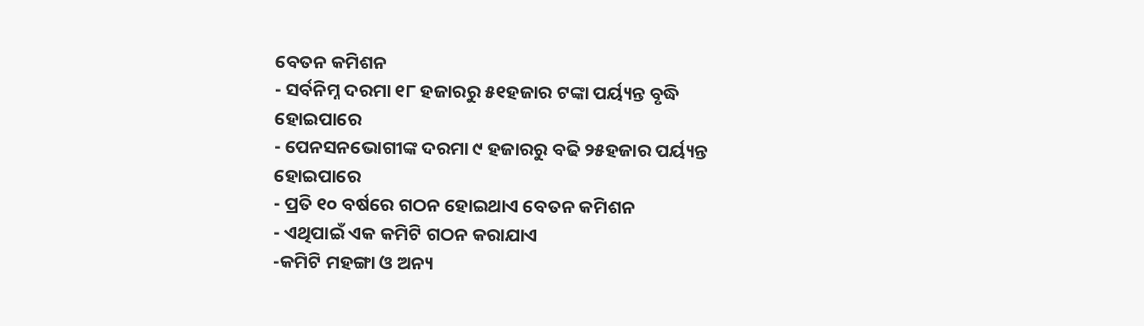ବେତନ କମିଶନ
- ସର୍ବନିମ୍ନ ଦରମା ୧୮ ହଜାରରୁ ୫୧ହଜାର ଟଙ୍କା ପର୍ୟ୍ୟନ୍ତ ବୃଦ୍ଧି ହୋଇପାରେ
- ପେନସନଭୋଗୀଙ୍କ ଦରମା ୯ ହଜାରରୁ ବଢି ୨୫ହଜାର ପର୍ୟ୍ୟନ୍ତ ହୋଇପାରେ
- ପ୍ରତି ୧୦ ବର୍ଷରେ ଗଠନ ହୋଇଥାଏ ବେତନ କମିଶନ
- ଏଥିପାଇଁ ଏକ କମିଟି ଗଠନ କରାଯାଏ
-କମିଟି ମହଙ୍ଗା ଓ ଅନ୍ୟ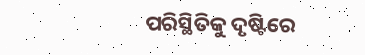ପରିସ୍ଥିତିକୁ ଦୃଷ୍ଟିରେ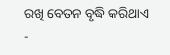ରଖି ବେତନ ବୃଦ୍ଧି କରିଥାଏ
-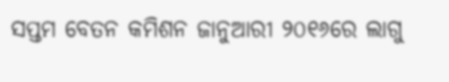ସପ୍ତମ ବେତନ କମିଶନ ଜାନୁଆରୀ ୨୦୧୬ରେ ଲାଗୁ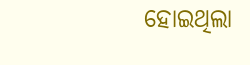ହୋଇଥିଲା